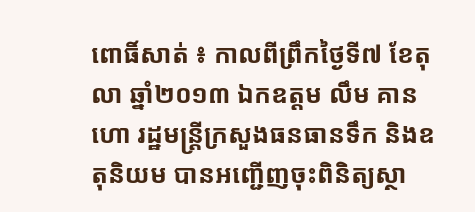ពោធិ៍សាត់ ៖ កាលពីព្រឹកថ្ងៃទី៧ ខែតុលា ឆ្នាំ២០១៣ ឯកឧត្តម លឹម គានហោ រដ្ឋមន្ដ្រីក្រសួងធនធានទឹក និងឧតុនិយម បានអញ្ជើញចុះពិនិត្យស្ថា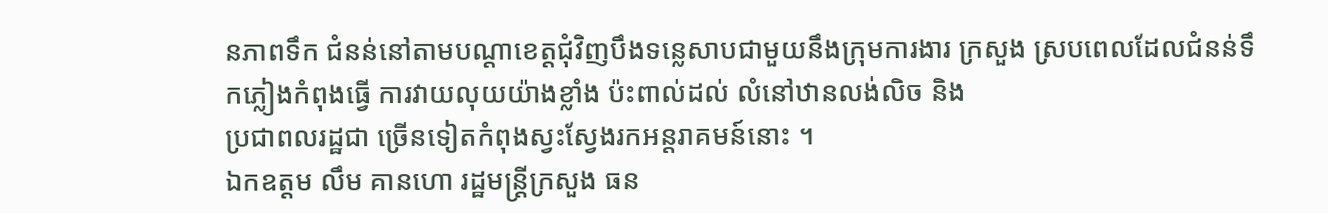នភាពទឹក ជំនន់នៅតាមបណ្ដាខេត្ដជុំវិញបឹងទន្លេសាបជាមួយនឹងក្រុមការងារ ក្រសួង ស្របពេលដែលជំនន់ទឹកភ្លៀងកំពុងធ្វើ ការវាយលុយយ៉ាងខ្លាំង ប៉ះពាល់ដល់ លំនៅឋានលង់លិច និង
ប្រជាពលរដ្ឋជា ច្រើនទៀតកំពុងស្វះស្វែងរកអន្ដរាគមន៍នោះ ។
ឯកឧត្តម លឹម គានហោ រដ្ឋមន្ដ្រីក្រសួង ធន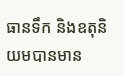ធានទឹក និងឧតុនិយមបានមាន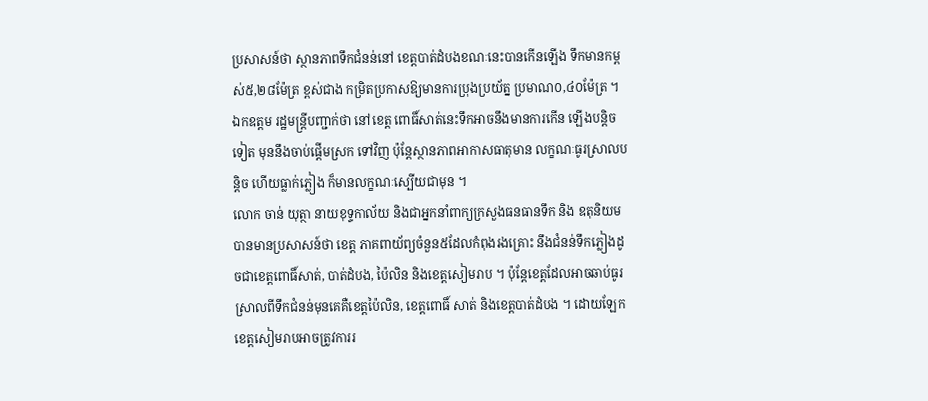ប្រសាសន៍ថា ស្ថានភាពទឹកជំនន់នៅ ខេត្ដបាត់ដំបងខណៈនេះបានកើនឡើង ទឹកមានកម្ពស់៥,២៨ម៉ែត្រ ខ្ពស់ជាង កម្រិតប្រកាសឱ្យមានការប្រុងប្រយ័ត្ន ប្រមាណ០,៤០ម៉ែត្រ ។ ឯកឧត្តម រដ្ឋមន្ដ្រីបញ្ជាក់ថា នៅខេត្ដ ពោធិ៍សាត់នេះទឹកអាចនឹងមានការកើន ឡើងបន្ដិចទៀត មុននឹងចាប់ផ្ដើមស្រក ទៅវិញ ប៉ុន្ដែស្ថានភាពអាកាសធាតុមាន លក្ខណៈធូរស្រាលបន្ដិច ហើយធ្លាក់ភ្លៀង ក៏មានលក្ខណៈស្បើយជាមុន ។
លោក ចាន់ យុត្ថា នាយខុទ្ទកាល័យ និងជាអ្នកនាំពាក្យក្រសួងធនធានទឹក និង ឧតុនិយមបានមានប្រសាសន៍ថា ខេត្ដ ភាគពាយ័ព្យចំនួន៥ដែលកំពុងរងគ្រោះ នឹងជំនន់ទឹកភ្លៀងដូចជាខេត្ដពោធិ៍សាត់, បាត់ដំបង, ប៉ៃលិន និងខេត្ដសៀមរាប ។ ប៉ុន្ដែខេត្ដដែលអាចឆាប់ធូរស្រាលពីទឹកជំនន់មុនគេគឺខេត្ដប៉ៃលិន, ខេត្ដពោធិ៍ សាត់ និងខេត្ដបាត់ដំបង ។ ដោយឡែក ខេត្ដសៀមរាបអាចត្រូវការរ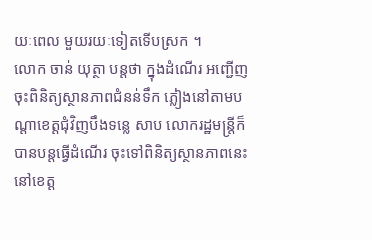យៈពេល មួយរយៈទៀតទើបស្រក ។
លោក ចាន់ យុត្ថា បន្ដថា ក្នុងដំណើរ អញ្ជើញចុះពិនិត្យស្ថានភាពជំនន់ទឹក ភ្លៀងនៅតាមបណ្ដាខេត្ដជុំវិញបឹងទន្លេ សាប លោករដ្ឋមន្ដ្រីក៏បានបន្ដធ្វើដំណើរ ចុះទៅពិនិត្យស្ថានភាពនេះនៅខេត្ដ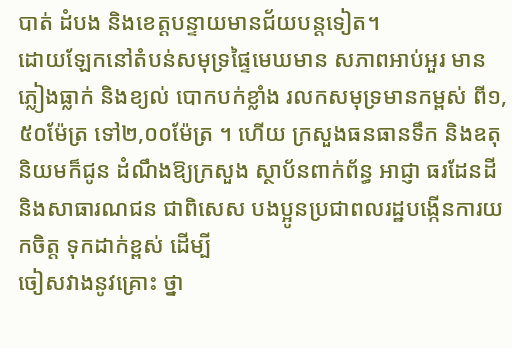បាត់ ដំបង និងខេត្ដបន្ទាយមានជ័យបន្ដទៀត។
ដោយឡែកនៅតំបន់សមុទ្រផ្ទៃមេឃមាន សភាពអាប់អួរ មានភ្លៀងធ្លាក់ និងខ្យល់ បោកបក់ខ្លាំង រលកសមុទ្រមានកម្ពស់ ពី១,៥០ម៉ែត្រ ទៅ២,០០ម៉ែត្រ ។ ហើយ ក្រសួងធនធានទឹក និងឧតុនិយមក៏ជូន ដំណឹងឱ្យក្រសួង ស្ថាប័នពាក់ព័ន្ធ អាជ្ញា ធរដែនដី និងសាធារណជន ជាពិសេស បងប្អូនប្រជាពលរដ្ឋបង្កើនការយកចិត្ដ ទុកដាក់ខ្ពស់ ដើម្បី
ចៀសវាងនូវគ្រោះ ថ្នា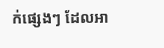ក់ផ្សេងៗ ដែលអា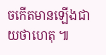ចកើតមានឡើងជាយថាហេតុ ៕